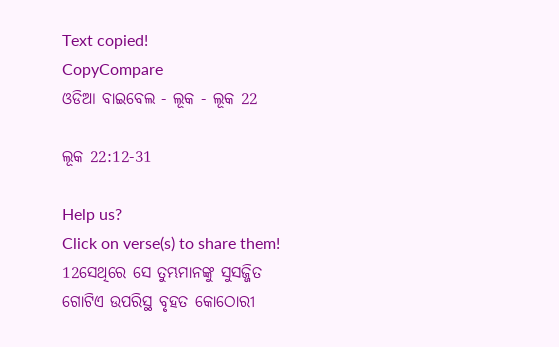Text copied!
CopyCompare
ଓଡିଆ ବାଇବେଲ - ଲୂକ - ଲୂକ 22

ଲୂକ 22:12-31

Help us?
Click on verse(s) to share them!
12ସେଥିରେ ସେ ତୁମ୍ଭମାନଙ୍କୁ ସୁସଜ୍ଜିତ ଗୋଟିଏ ଉପରିସ୍ଥ ବୃହତ କୋଠୋରୀ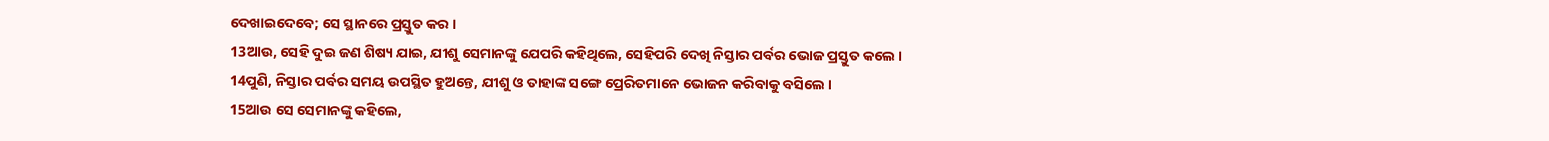ଦେଖାଇଦେବେ; ସେ ସ୍ଥାନରେ ପ୍ରସ୍ତୁତ କର ।
13ଆଉ, ସେହି ଦୁଇ ଜଣ ଶିଷ୍ୟ ଯାଇ, ଯୀଶୁ ସେମାନଙ୍କୁ ଯେପରି କହିଥିଲେ, ସେହିପରି ଦେଖି ନିସ୍ତାର ପର୍ବର ଭୋଜ ପ୍ରସ୍ତୁତ କଲେ ।
14ପୁଣି, ନିସ୍ତାର ପର୍ବର ସମୟ ଉପସ୍ଥିତ ହୁଅନ୍ତେ, ଯୀଶୁ ଓ ତାହାଙ୍କ ସଙ୍ଗେ ପ୍ରେରିତମାନେ ଭୋଜନ କରିବାକୁ ବସିଲେ ।
15ଆଉ ସେ ସେମାନଙ୍କୁ କହିଲେ,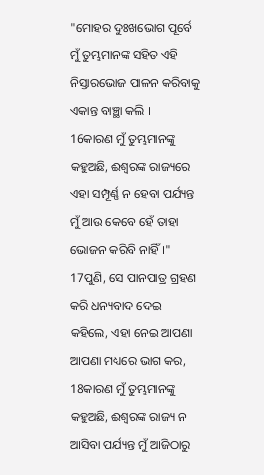"ମୋହର ଦୁଃଖଭୋଗ ପୂର୍ବେ ମୁଁ ତୁମ୍ଭମାନଙ୍କ ସହିତ ଏହି ନିସ୍ତାରଭୋଜ ପାଳନ କରିବାକୁ ଏକାନ୍ତ ବାଞ୍ଛା କଲି ।
16କାରଣ ମୁଁ ତୁମ୍ଭମାନଙ୍କୁ କହୁଅଛି, ଈଶ୍ୱରଙ୍କ ରାଜ୍ୟରେ ଏହା ସମ୍ପୂର୍ଣ୍ଣ ନ ହେବା ପର୍ଯ୍ୟନ୍ତ ମୁଁ ଆଉ କେବେ ହେଁ ତାହା ଭୋଜନ କରିବି ନାହିଁ ।"
17ପୁଣି, ସେ ପାନପାତ୍ର ଗ୍ରହଣ କରି ଧନ୍ୟବାଦ ଦେଇ କହିଲେ, ଏହା ନେଇ ଆପଣା ଆପଣା ମଧ୍ୟରେ ଭାଗ କର,
18କାରଣ ମୁଁ ତୁମ୍ଭମାନଙ୍କୁ କହୁଅଛି, ଈଶ୍ୱରଙ୍କ ରାଜ୍ୟ ନ ଆସିବା ପର୍ଯ୍ୟନ୍ତ ମୁଁ ଆଜିଠାରୁ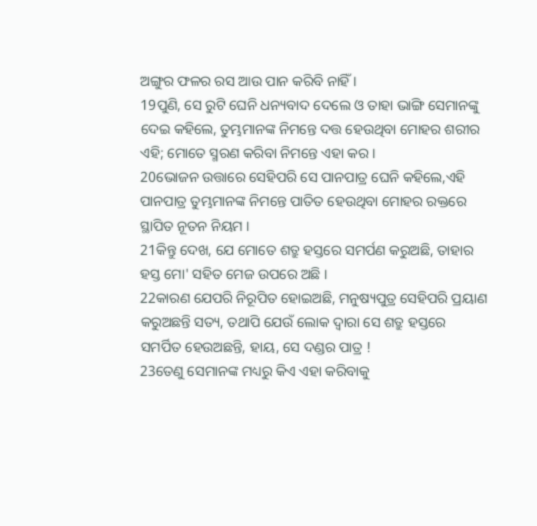ଅଙ୍ଗୁର ଫଳର ରସ ଆଉ ପାନ କରିବି ନାହିଁ ।
19ପୁଣି, ସେ ରୁଟି ଘେନି ଧନ୍ୟବାଦ ଦେଲେ ଓ ତାହା ଭାଙ୍ଗି ସେମାନଙ୍କୁ ଦେଇ କହିଲେ, ତୁମ୍ଭମାନଙ୍କ ନିମନ୍ତେ ଦତ୍ତ ହେଉଥିବା ମୋହର ଶରୀର ଏହି; ମୋତେ ସ୍ମରଣ କରିବା ନିମନ୍ତେ ଏହା କର ।
20ଭୋଜନ ଉତ୍ତାରେ ସେହିପରି ସେ ପାନପାତ୍ର ଘେନି କହିଲେ,ଏହି ପାନପାତ୍ର ତୁମ୍ଭମାନଙ୍କ ନିମନ୍ତେ ପାତିତ ହେଉଥିବା ମୋହର ରକ୍ତରେ ସ୍ଥାପିତ ନୂତନ ନିୟମ ।
21କିନ୍ତୁ ଦେଖ, ଯେ ମୋତେ ଶତ୍ରୁ ହସ୍ତରେ ସମର୍ପଣ କରୁଅଛି, ତାହାର ହସ୍ତ ମୋ' ସହିତ ମେଜ ଉପରେ ଅଛି ।
22କାରଣ ଯେପରି ନିରୂପିତ ହୋଇଅଛି, ମନୁଷ୍ୟପୁତ୍ର ସେହିପରି ପ୍ରୟାଣ କରୁଅଛନ୍ତି ସତ୍ୟ, ତଥାପି ଯେଉଁ ଲୋକ ଦ୍ୱାରା ସେ ଶତ୍ରୁ ହସ୍ତରେ ସମର୍ପିତ ହେଉଅଛନ୍ତି, ହାୟ, ସେ ଦଣ୍ଡର ପାତ୍ର !
23ତେଣୁ ସେମାନଙ୍କ ମଧ୍ୟରୁ କିଏ ଏହା କରିବାକୁ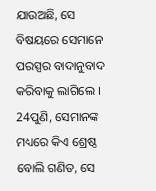ଯାଉଅଛି, ସେ ବିଷୟରେ ସେମାନେ ପରସ୍ପର ବାଦାନୁବାଦ କରିବାକୁ ଲାଗିଲେ ।
24ପୁଣି, ସେମାନଙ୍କ ମଧ୍ୟରେ କିଏ ଶ୍ରେଷ୍ଠ ବୋଲି ଗଣିତ, ସେ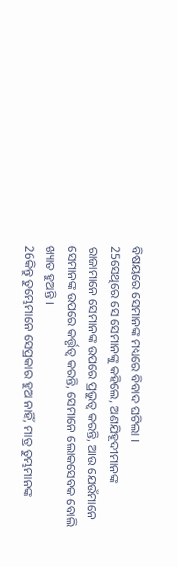ବିଷୟରେ ସେମାନଙ୍କ ମଧ୍ୟରେ ବିବାଦ ଘଟିଲା ।
25ସେଥିରେ ସେ ସେମାନଙ୍କୁ କହିଲେ, ଅଣଯିହୂଦୀମାନଙ୍କ ରାଜାମାନେ ସେମାନଙ୍କ ଉପରେ ପ୍ରଭୁତ୍ୱ କରନ୍ତି, ଆଉ ଯେଉଁମାନେ ସେମାନଙ୍କ ଉପରେ କର୍ତ୍ତୃତ୍ବ କରନ୍ତି, ସେମାନେ ଲୋକସେବକ ବୋଲି ଖ୍ୟାତ ହୁଅନ୍ତି ।
26କିନ୍ତୁ ତୁମ୍ଭେମାନେ ସେପ୍ରକାର ହୁଅ ନାହିଁ, ମାତ୍ର ତୁମ୍ଭମାନଙ୍କ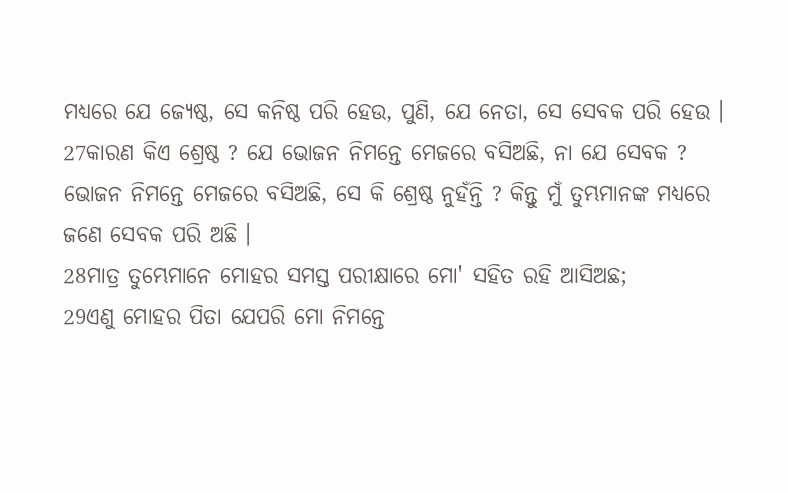ମଧ୍ୟରେ ଯେ ଜ୍ୟେଷ୍ଠ, ସେ କନିଷ୍ଠ ପରି ହେଉ, ପୁଣି, ଯେ ନେତା, ସେ ସେବକ ପରି ହେଉ ।
27କାରଣ କିଏ ଶ୍ରେଷ୍ଠ ? ଯେ ଭୋଜନ ନିମନ୍ତେ ମେଜରେ ବସିଅଛି, ନା ଯେ ସେବକ ? ଭୋଜନ ନିମନ୍ତେ ମେଜରେ ବସିଅଛି, ସେ କି ଶ୍ରେଷ୍ଠ ନୁହଁନ୍ତି ? କିନ୍ତୁ ମୁଁ ତୁମ୍ଭମାନଙ୍କ ମଧ୍ୟରେ ଜଣେ ସେବକ ପରି ଅଛି ।
28ମାତ୍ର ତୁମ୍ଭେମାନେ ମୋହର ସମସ୍ତ ପରୀକ୍ଷାରେ ମୋ' ସହିତ ରହି ଆସିଅଛ;
29ଏଣୁ ମୋହର ପିତା ଯେପରି ମୋ ନିମନ୍ତେ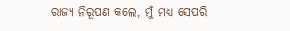ରାଜ୍ୟ ନିରୂପଣ କଲେ, ମୁଁ ମଧ୍ୟ ସେପରି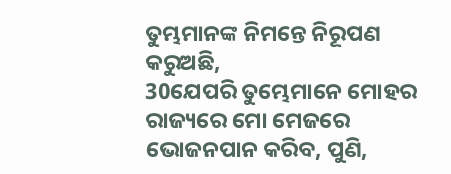ତୁମ୍ଭମାନଙ୍କ ନିମନ୍ତେ ନିରୂପଣ କରୁଅଛି,
30ଯେପରି ତୁମ୍ଭେମାନେ ମୋହର ରାଜ୍ୟରେ ମୋ ମେଜରେ ଭୋଜନପାନ କରିବ, ପୁଣି,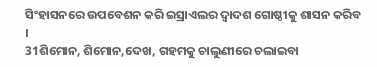ସିଂହାସନରେ ଉପବେଶନ କରି ଇସ୍ରାଏଲର ଦ୍ୱାଦଶ ଗୋଷ୍ଠୀକୁ ଶାସନ କରିବ ।
31ଶିମୋନ, ଶିମୋନ,ଦେଖ, ଗହମକୁ ଚାଲୁଣୀରେ ଚଲାଇବା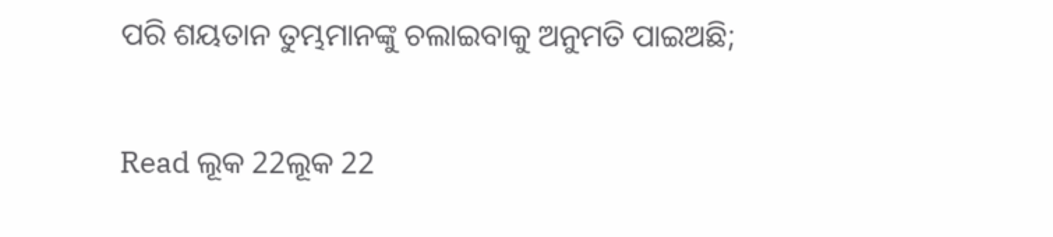ପରି ଶୟତାନ ତୁମ୍ଭମାନଙ୍କୁ ଚଲାଇବାକୁ ଅନୁମତି ପାଇଅଛି;

Read ଲୂକ 22ଲୂକ 22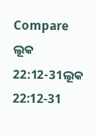Compare ଲୂକ 22:12-31ଲୂକ 22:12-31